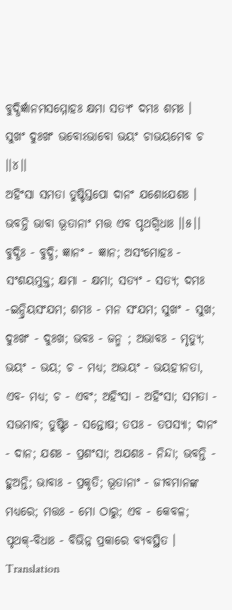ବୁଦ୍ଧିର୍ଜ୍ଞାନମସମ୍ମୋହଃ କ୍ଷମା ସତ୍ୟଂ ଦମଃ ଶମଃ ।
ସୁଖଂ ଦୁଃଖଂ ଭବୋଽଭାବୋ ଭୟଂ ଚାଭୟମେବ ଚ ।।୪।।
ଅହିଂସା ସମତା ତୁଷ୍ଟିସ୍ତପୋ ଦାନଂ ଯଶୋଽଯଶଃ ।
ଭବନ୍ତି ଭାବା ଭୂତାନାଂ ମତ୍ତ ଏବ ପୃଥଗ୍ବିଧାଃ ।।୫।।
ବୁଦ୍ଧିଃ - ବୁଦ୍ଧି; ଜ୍ଞାନଂ - ଜ୍ଞାନ; ଅସଂମୋହଃ - ସଂଶୟମୁକ୍ତ; କ୍ଷମା - କ୍ଷମା; ସତ୍ୟଂ - ସତ୍ୟ; ଦମଃ -ଇନ୍ଦ୍ରିୟସଂଯମ; ଶମଃ - ମନ ସଂଯମ; ସୁଖଂ - ସୁଖ; ଦୁଃଖଂ - ଦୁଃଖ; ଭବଃ - ଜନ୍ମ ; ଅଭାବଃ - ମୃତ୍ୟୁ; ଭୟଂ - ଭୟ; ଚ - ମଧ୍ୟ; ଅଭୟଂ - ଭୟହୀନତା, ଏବ- ମଧ୍ୟ; ଚ - ଏବଂ; ଅହିଂସା - ଅହିଂସା; ସମତା - ସଭମାବ; ତୁଷ୍ଟିଃ - ସନ୍ତୋଷ; ତପଃ - ତପସ୍ୟା; ଦାନଂ - ଦାନ; ଯଶଃ - ପ୍ରଶଂସା; ଅଯଶଃ - ନିନ୍ଦା; ଭବନ୍ତି - ହୁଅନ୍ତି; ଭାବାଃ - ପ୍ରକୃତି; ଭୂତାନାଂ - ଜୀବମାନଙ୍କ ମଧ୍ୟରେ; ମତ୍ତଃ - ମୋ ଠାରୁ; ଏବ - କେବଳ; ପୃଥକ୍-ବିଧାଃ - ବିଭିନ୍ନ ପ୍ରକାରେ ବ୍ୟବସ୍ଥିତ ।
Translation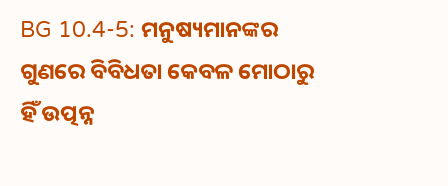BG 10.4-5: ମନୁଷ୍ୟମାନଙ୍କର ଗୁଣରେ ବିବିଧତା କେବଳ ମୋଠାରୁ ହିଁ ଉତ୍ପନ୍ନ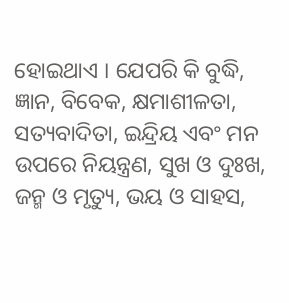ହୋଇଥାଏ । ଯେପରି କି ବୁଦ୍ଧି, ଜ୍ଞାନ, ବିବେକ, କ୍ଷମାଶୀଳତା, ସତ୍ୟବାଦିତା, ଇନ୍ଦ୍ରିୟ ଏବଂ ମନ ଉପରେ ନିୟନ୍ତ୍ରଣ, ସୁଖ ଓ ଦୁଃଖ, ଜନ୍ମ ଓ ମୃତ୍ୟୁ, ଭୟ ଓ ସାହସ,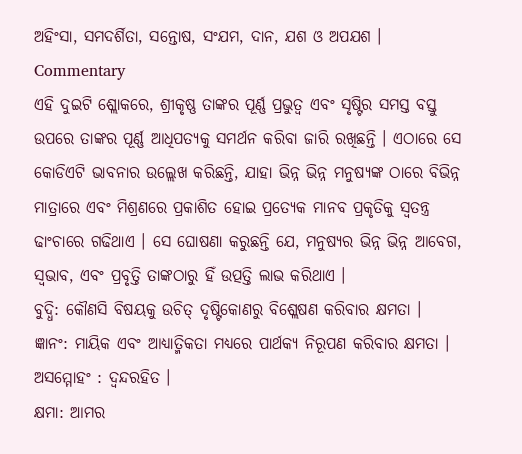ଅହିଂସା, ସମଦର୍ଶିତା, ସନ୍ତୋଷ, ସଂଯମ, ଦାନ, ଯଶ ଓ ଅପଯଶ ।
Commentary
ଏହି ଦୁଇଟି ଶ୍ଲୋକରେ, ଶ୍ରୀକୃଷ୍ଣ ତାଙ୍କର ପୂର୍ଣ୍ଣ ପ୍ରଭୁତ୍ୱ ଏବଂ ସୃଷ୍ଟିର ସମସ୍ତ ବସ୍ତୁ ଉପରେ ତାଙ୍କର ପୂର୍ଣ୍ଣ ଆଧିପତ୍ୟକୁ ସମର୍ଥନ କରିବା ଜାରି ରଖିଛନ୍ତି । ଏଠାରେ ସେ କୋଡିଏଟି ଭାବନାର ଉଲ୍ଲେଖ କରିଛନ୍ତି, ଯାହା ଭିନ୍ନ ଭିନ୍ନ ମନୁଷ୍ୟଙ୍କ ଠାରେ ବିଭିନ୍ନ ମାତ୍ରାରେ ଏବଂ ମିଶ୍ରଣରେ ପ୍ରକାଶିତ ହୋଇ ପ୍ରତ୍ୟେକ ମାନବ ପ୍ରକୃତିକୁ ସ୍ୱତନ୍ତ୍ର ଢାଂଚାରେ ଗଢିଥାଏ । ସେ ଘୋଷଣା କରୁଛନ୍ତି ଯେ, ମନୁଷ୍ୟର ଭିନ୍ନ ଭିନ୍ନ ଆବେଗ, ସ୍ୱଭାବ, ଏବଂ ପ୍ରବୃତ୍ତି ତାଙ୍କଠାରୁ ହିଁ ଉତ୍ପତ୍ତି ଲାଭ କରିଥାଏ ।
ବୁଦ୍ଧି: କୌଣସି ବିଷୟକୁ ଉଚିତ୍ ଦୃଷ୍ଟିକୋଣରୁ ବିଶ୍ଲେଷଣ କରିବାର କ୍ଷମତା ।
ଜ୍ଞାନଂ: ମାୟିକ ଏବଂ ଆଧ୍ୟାତ୍ମିକତା ମଧ୍ୟରେ ପାର୍ଥକ୍ୟ ନିରୂପଣ କରିବାର କ୍ଷମତା ।
ଅସମ୍ମୋହଂ : ଦ୍ୱନ୍ଦରହିତ ।
କ୍ଷମା: ଆମର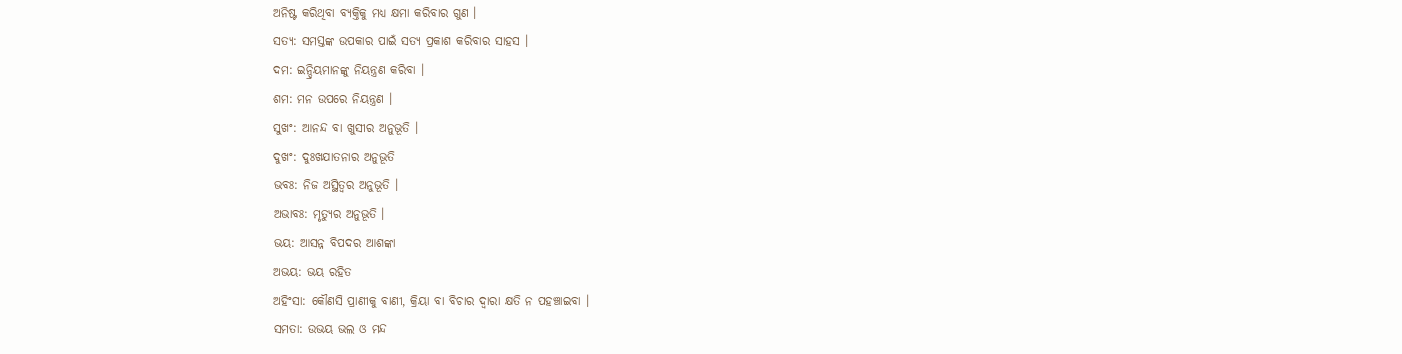ଅନିଷ୍ଟ କରିଥିବା ବ୍ୟକ୍ତିକୁ ମଧ୍ୟ କ୍ଷମା କରିବାର ଗୁଣ ।
ସତ୍ୟ: ସମସ୍ତଙ୍କ ଉପକାର ପାଇଁ ସତ୍ୟ ପ୍ରକାଶ କରିବାର ସାହସ ।
ଦମ: ଇନ୍ଦ୍ରିୟମାନଙ୍କୁ ନିୟନ୍ତ୍ରଣ କରିବା ।
ଶମ: ମନ ଉପରେ ନିୟନ୍ତ୍ରଣ ।
ସୁଖଂ: ଆନନ୍ଦ ବା ଖୁସୀର ଅନୁଭୂତି ।
ଦୁଖଂ: ଦୁଃଖଯାତନାର ଅନୁଭୂତି
ଭବଃ: ନିଜ ଅସ୍ଥିତ୍ୱର ଅନୁଭୂତି ।
ଅଭାବଃ: ମୃତ୍ୟୁର ଅନୁଭୂତି ।
ଭୟ: ଆସନ୍ନ ବିପଦର ଆଶଙ୍କା
ଅଭୟ: ଭୟ ରହିତ
ଅହିଂସା: କୌଣସି ପ୍ରାଣୀକୁ ବାଣୀ, କ୍ରିୟା ବା ବିଚାର ଦ୍ୱାରା କ୍ଷତି ନ ପହଞ୍ଚାଇବା ।
ସମତା: ଉଭୟ ଭଲ ଓ ମନ୍ଦ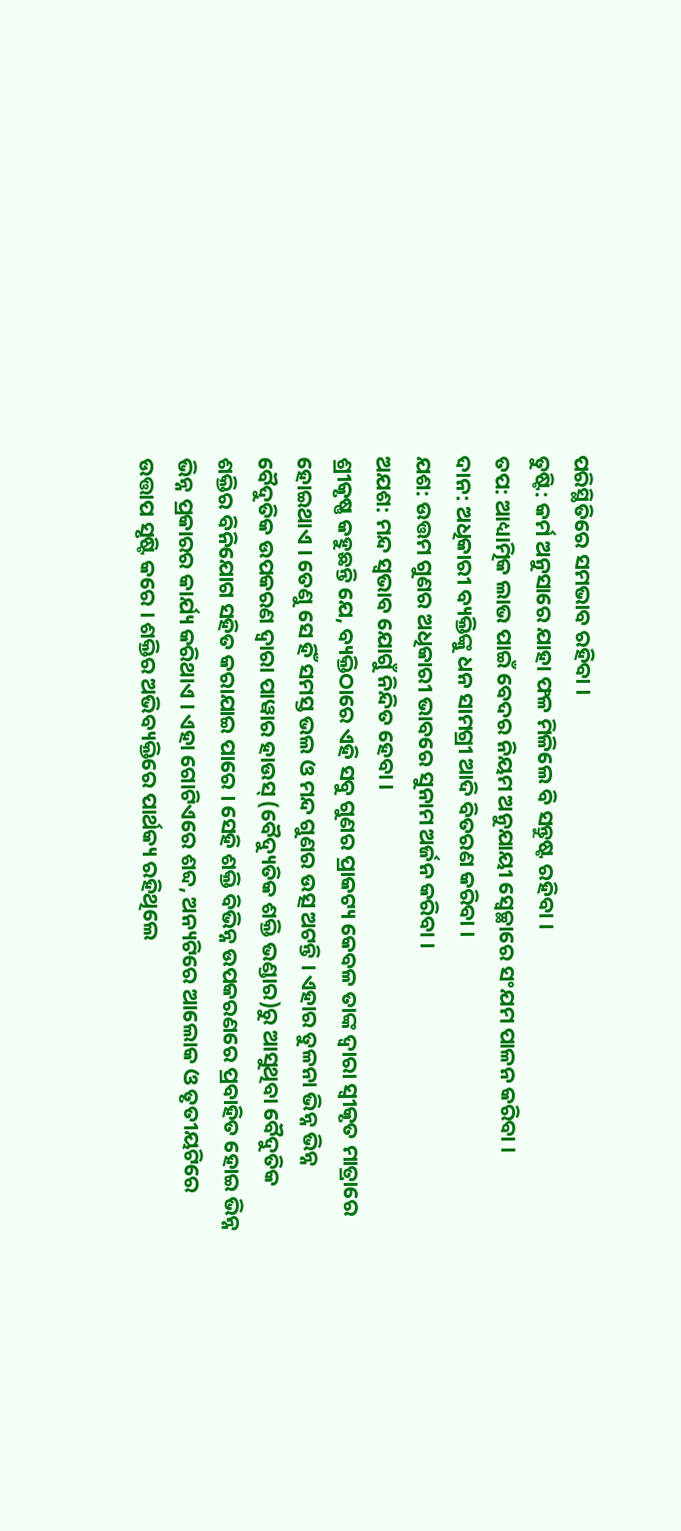ପରିସ୍ଥିତିରେ ସମଭାବ ରହିବା ।
ତୁଷ୍ଟି: କର୍ମ ଅନୁସାରେ ଯାହା ଫଳ ମିଳିଲେ ବି ସନ୍ତୁଷ୍ଟ ରହିବା ।
ତପ: ଆଧ୍ୟାତ୍ମିକ ଲାଭ ପାଇଁ ବେଦର ନିୟମ ଅନୁଯାୟୀ ସ୍ୱେଚ୍ଛାରେ ସଂଯମ ପାଳନ କରିବା ।
ଦାନ: ଅଧିକାରୀ ବ୍ୟକ୍ତିଙ୍କୁ ଧନ ସାମଗ୍ରୀ ଆଦି ବିତରଣ କରିବା ।
ଯଶ: ଉତ୍ତମ ଗୁଣର ଅଧିକାରୀ ଭାବରେ ସୁନାମ ଅର୍ଜନ କରିବା ।
ଅଯଶ: ମନ୍ଦ ସ୍ୱଭାବ ଯୋଗୁଁ ନିନ୍ଦିତ ହେବା ।
ଶ୍ରୀକୃଷ୍ଣ କହୁଛନ୍ତି ଯେ, ବ୍ୟକ୍ତିଠାରେ ଏହି ସବୁ ଗୁଣର ପ୍ରାକଟ୍ୟ କେବଳ ତାଙ୍କ ଦ୍ୱାରା ସ୍ୱୀକୃତ ମାତ୍ରାରେ ହୋଇଥାଏ । ତେଣୁ ସେ ହିଁ ସମସ୍ତ ଭଲ ଓ ମନ୍ଦ ଗୁଣର ଉତ୍ସ ଅଟନ୍ତି । ଏହାର ତୁଳନା ଭିନ୍ନ ଭିନ୍ନ ବୈଦୁତିକ ଉପକରଣ ଦ୍ୱାରା ପାୱାର ହାଉସ୍ (ବୈଦ୍ୟୁତିକ ଶକ୍ତି ଭଣ୍ଡାର)ରୁ ଆସୁଥିବା ବୈଦୁତିକ ଶକ୍ତିର ବିନିଯୋଗ ସହିତ କରାଯାଇ ପାରେ । ସେହି ଶକ୍ତି ବିଭିନ୍ନ ଉପକରଣରେ ପ୍ରବାହିତ ହୋଇ ଭିନ୍ନ ଭିନ୍ନ ପ୍ରକାରର କାର୍ଯ୍ୟ କରିଥାଏ । ଏହା ଗୋଟିଏରେ ଶବ୍ଦ, ଅନ୍ୟଟିରେ ଆଲୋକ ଓ ତୃତୀୟଟିରେ ଉତ୍ତାପ ସୃଷ୍ଟି କରେ । ଶକ୍ତିର ଅଭିବ୍ୟକ୍ତିରେ ପାର୍ଥକ୍ୟ ରହିଥିଲେ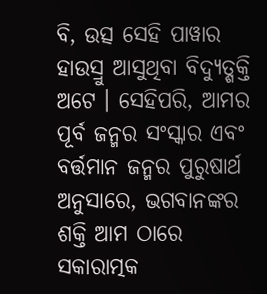ବି, ଉତ୍ସ ସେହି ପାୱାର ହାଉସ୍ରୁ ଆସୁଥିବା ବିଦ୍ୟୁତ୍ଶକ୍ତି ଅଟେ । ସେହିପରି, ଆମର ପୂର୍ବ ଜନ୍ମର ସଂସ୍କାର ଏବଂ ବର୍ତ୍ତମାନ ଜନ୍ମର ପୁରୁଷାର୍ଥ ଅନୁସାରେ, ଭଗବାନଙ୍କର ଶକ୍ତି ଆମ ଠାରେ ସକାରାତ୍ମକ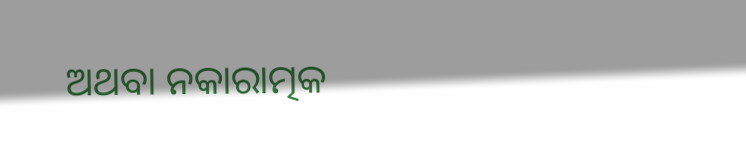ଅଥବା ନକାରାତ୍ମକ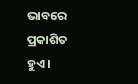ଭାବରେ ପ୍ରକାଶିତ ହୁଏ ।